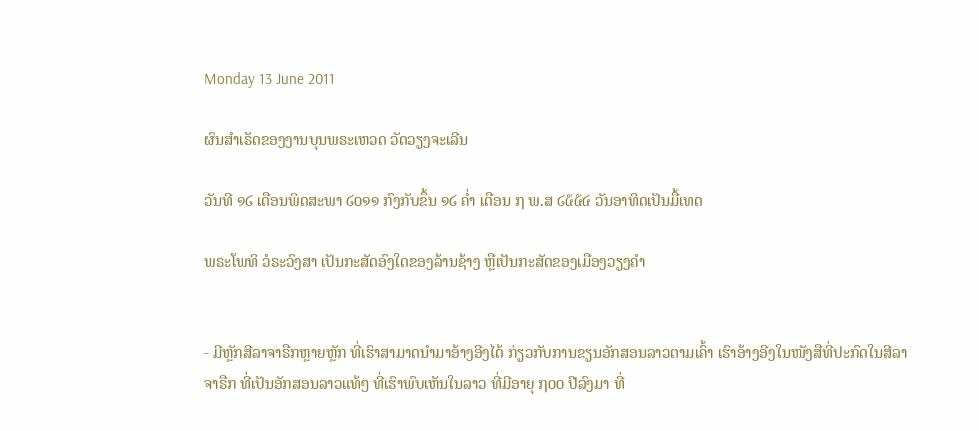Monday 13 June 2011

ຜົນສໍາເຣັດຂອງງານບຸນພຣະເຫວດ ວັດວຽງຈະເລີນ

ວັນທີ ໑໒ ເດືອນພິດສະພາ ໒໐໑໑ ກົງກັບຂຶ້ນ ໑໒ ຄໍ່າ ເດືອນ ໗ ພ.ສ ໒໕໕໔ ວັນອາທິດເປັນມື້ເທດ

ພຣະໂພທິ ວໍຣະວົງສາ ເປັນກະສັດອົງໃດຂອງລ້ານຊ້າງ ຫຼືເປັນກະສັດຂອງເມືອງວຽງຄຳ


- ມີຫຼັກສີລາຈາຣືກຫຼາຍຫຼັກ ທີ່ເຮົາສາມາດນໍາມາອ້າງອີງໄດ້ ກ່ຽວກັບການຂຽນອັກສອນລາວຕາມເຄົ້າ ເຮົາອ້າງອີງໃນໜັງສືທີ່ປະກົດໃນສີລາຈາຣືກ ທີ່ເປັນອັກສອນລາວແທ້ໆ ທີ່ເຮົາພົບເຫັນໃນລາວ ທີ່ມີອາຍຸ ໗໐໐ ປີລົງມາ ທີ່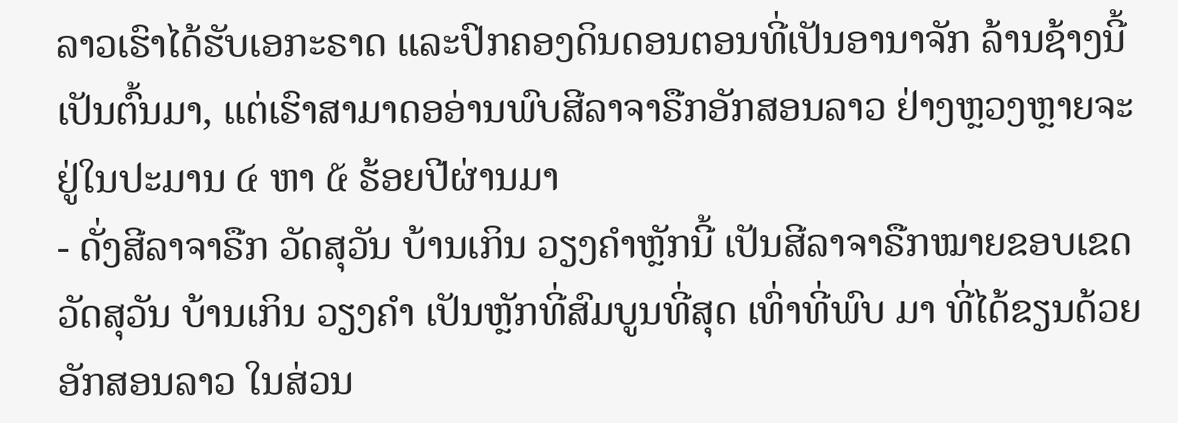ລາວເຮົາໄດ້ຮັບເອກະຣາດ ແລະປົກຄອງດິນດອນຕອນທີ່ເປັນອານາຈັກ ລ້ານຊ້າງນີ້ ເປັນຕົ້ນມາ, ແຕ່ເຮົາສາມາດອອ່ານພົບສີລາຈາຣືກອັກສອນລາວ ຢ່າງຫຼວງຫຼາຍຈະຢູ່ໃນປະມານ ໔ ຫາ ໕ ຮ້ອຍປີຜ່ານມາ
- ດັ່ງສີລາຈາຣືກ ວັດສຸວັນ ບ້ານເກິນ ວຽງຄໍາຫຼັກນີ້ ເປັນສີລາຈາຣືກໝາຍຂອບເຂດວັດສຸວັນ ບ້ານເກິນ ວຽງຄຳ ເປັນຫຼັກທີ່ສົມບູນທີ່ສຸດ ເທົ່າທີ່ພົບ ມາ ທີ່ໄດ້ຂຽນດ້ວຍອັກສອນລາວ ໃນສ່ວນ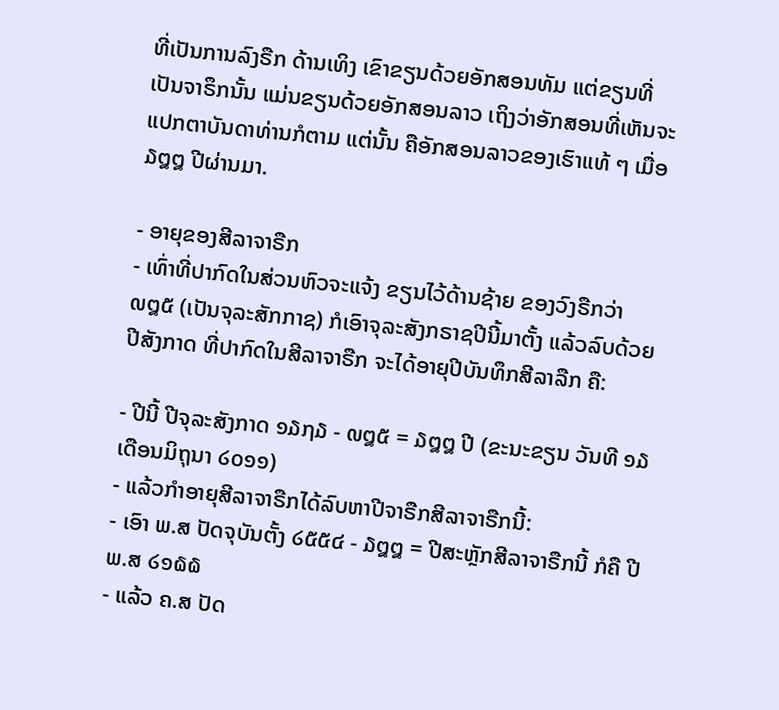ທີ່ເປັນການລົງຣືກ ດ້ານເທິງ ເຂົາຂຽນດ້ວຍອັກສອນທັມ ແຕ່ຂຽນທີ່ເປັນຈາຣຶກນັ້ນ ແມ່ນຂຽນດ້ວຍອັກສອນລາວ ເຖິງວ່າອັກສອນທີ່ເຫັນຈະແປກຕາບັນດາທ່ານກໍຕາມ ແຕ່ນັ້ນ ຄືອັກສອນລາວຂອງເຮົາແທ້ ໆ ເມື່ອ ໓໘໘ ປີຜ່ານມາ.

- ອາຍຸຂອງສີລາຈາຣືກ
- ເທົ່າທີ່ປາກົດໃນສ່ວນຫົວຈະແຈ້ງ ຂຽນໄວ້ດ້ານຊ້າຍ ຂອງວົງຣືກວ່າ ໙໘໕ (ເປັນຈຸລະສັກກາຊ) ກໍເອົາຈຸລະສັງກຣາຊປີນີ້ມາຕັ້ງ ແລ້ວລົບດ້ວຍປີສັງກາດ ທີ່ປາກົດໃນສີລາຈາຣືກ ຈະໄດ້ອາຍຸປີບັນທຶກສີລາລືກ ຄື:

- ປີນີ້ ປີຈຸລະສັງກາດ ໑໓໗໓ - ໙໘໕ = ໓໘໘ ປີ (ຂະນະຂຽນ ວັນທີ ໑໓ ເດືອນມິຖຸນາ ໒໐໑໑)
- ແລ້ວກໍາອາຍຸສີລາຈາຣືກໄດ້ລົບຫາປີຈາຣືກສີລາຈາຣືກນີ້:
- ເອົາ ພ.ສ ປັດຈຸບັນຕັ້ງ ໒໕໕໔ - ໓໘໘ = ປີສະຫຼັກສີລາຈາຣືກນີ້ ກໍຄື ປີ ພ.ສ ໒໑໖໖
- ແລ້ວ ຄ.ສ ປັດ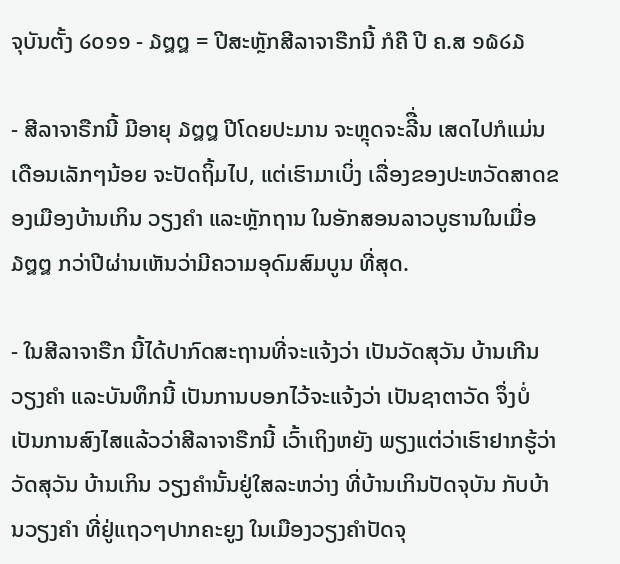ຈຸບັນຕັ້ງ ໒໐໑໑ - ໓໘໘ = ປີສະຫຼັກສີລາຈາຣືກນີ້ ກໍຄື ປີ ຄ.ສ ໑໖໒໓

- ສີລາຈາຣືກນີ້ ມີອາຍຸ ໓໘໘ ປີໂດຍປະມານ ຈະຫຼຸດຈະລີື່ນ ເສດໄປກໍແມ່ນ ເດືອນເລັກໆນ້ອຍ ຈະປັດຖິ້ມໄປ, ແຕ່ເຮົາມາເບິ່ງ ເລື່ອງຂອງປະຫວັດສາດຂອງເມືອງບ້ານເກິນ ວຽງຄຳ ແລະຫຼັກຖານ ໃນອັກສອນລາວບູຮານໃນເມື່ອ ໓໘໘ ກວ່າປີຜ່ານເຫັນວ່າມີຄວາມອຸດົມສົມບູນ ທີ່ສຸດ.

- ໃນສີລາຈາຣືກ ນີ້ໄດ້ປາກົດສະຖານທີ່ຈະແຈ້ງວ່າ ເປັນວັດສຸວັນ ບ້ານເກີນ ວຽງຄໍາ ແລະບັນທຶກນີ້ ເປັນການບອກໄວ້ຈະແຈ້ງວ່າ ເປັນຊາຕາວັດ ຈຶ່ງບໍ່ເປັນການສົງໄສແລ້ວວ່າສີລາຈາຣືກນີ້ ເວົ້າເຖິງຫຍັງ ພຽງແຕ່ວ່າເຮົາຢາກຮູ້ວ່າວັດສຸວັນ ບ້ານເກິນ ວຽງຄຳນັ້ນຢູ່ໃສລະຫວ່າງ ທີ່ບ້ານເກິນປັດຈຸບັນ ກັບບ້ານວຽງຄຳ ທີ່ຢູ່ແຖວໆປາກຄະຍູງ ໃນເມືອງວຽງຄຳປັດຈຸ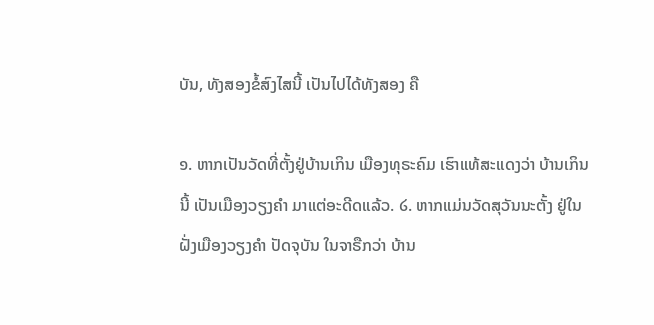ບັນ, ທັງສອງຂໍ້ສົງໄສນີ້ ເປັນໄປໄດ້ທັງສອງ ຄື

໑. ຫາກເປັນວັດທີ່ຕັ້ງຢູ່ບ້ານເກິນ ເມືອງທຸຣະຄົມ ເຮົາແທ້ສະແດງວ່າ ບ້ານເກິນນີ້ ເປັນເມືອງວຽງຄໍາ ມາແຕ່ອະດີດແລ້ວ. ໒. ຫາກແມ່ນວັດສຸວັນນະຕັ້ງ ຢູ່ໃນຝັ່ງເມືອງວຽງຄຳ ປັດຈຸບັນ ໃນຈາຣືກວ່າ ບ້ານ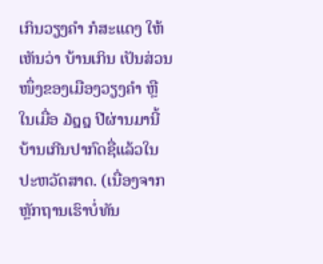ເກິນວຽງຄຳ ກໍສະແດງ ໃຫ້ເຫັນວ່າ ບ້ານເກິນ ເປັນສ່ວນໜຶ່ງຂອງເມືອງວຽງຄໍາ ຫຼືໃນເມື່ອ ໓໘໘ ປີຜ່ານມານີ້ ບ້ານເກີນປາກົດຊື່ແລ້ວໃນປະຫວັດສາດ. (ເນື່ອງຈາກຫຼັກຖານເຮົາບໍ່ທັນ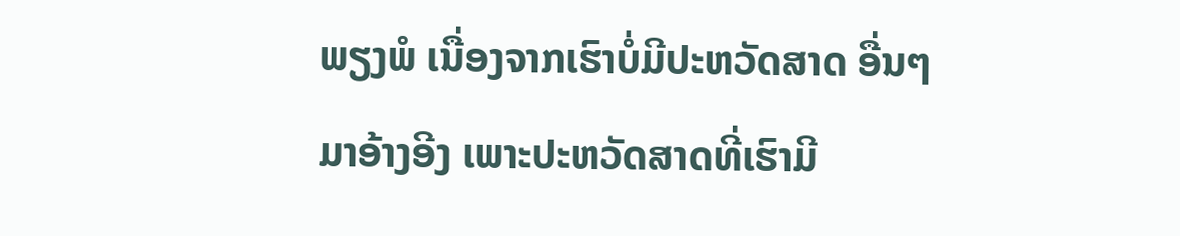ພຽງພໍ ເນື່ອງຈາກເຮົາບໍ່ມີປະຫວັດສາດ ອື່ນໆມາອ້າງອີງ ເພາະປະຫວັດສາດທີ່ເຮົາມີ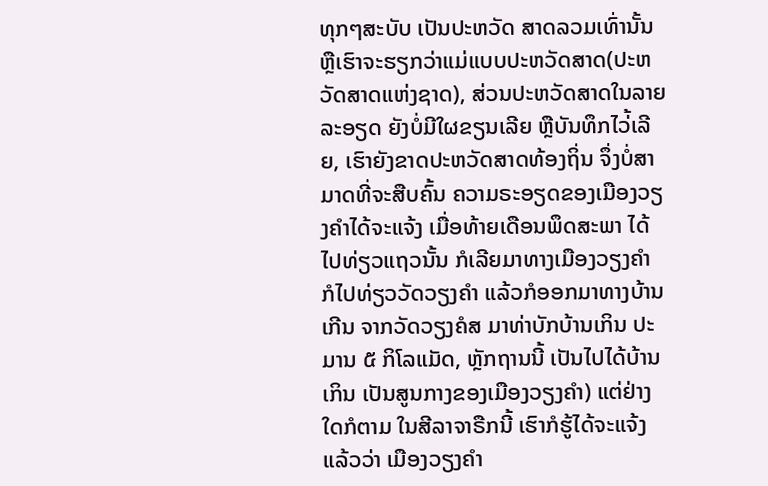ທຸກໆສະບັບ ເປັນປະຫວັດ ສາດລວມເທົ່ານັ້ນ ຫຼືເຮົາຈະຮຽກວ່າແມ່ແບບປະຫວັດສາດ(ປະຫວັດສາດແຫ່ງຊາດ), ສ່ວນປະຫວັດສາດໃນລາຍລະອຽດ ຍັງບໍ່ມີໃຜຂຽນເລີຍ ຫຼືບັນທຶກໄວ່້ເລີຍ, ເຮົາຍັງຂາດປະຫວັດສາດທ້ອງຖິ່ນ ຈຶ່ງບໍ່ສາມາດທີ່ຈະສືບຄົ້ນ ຄວາມຣະອຽດຂອງເມືອງວຽງຄໍາໄດ້ຈະແຈ້ງ ເມື່ອທ້າຍເດືອນພຶດສະພາ ໄດ້ໄປທ່ຽວແຖວນັ້ນ ກໍເລີຍມາທາງເມືອງວຽງຄໍາ ກໍໄປທ່ຽວວັດວຽງຄໍາ ແລ້ວກໍອອກມາທາງບ້ານເກີນ ຈາກວັດວຽງຄໍສ ມາທ່າບັກບ້ານເກິນ ປະມານ ໕ ກິໂລແມັດ, ຫຼັກຖານນີ້ ເປັນໄປໄດ້ບ້ານເກິນ ເປັນສູນກາງຂອງເມືອງວຽງຄໍາ) ແຕ່ຢ່າງໃດກໍຕາມ ໃນສີລາຈາຣືກນີ້ ເຮົາກໍຮູ້ໄດ້ຈະແຈ້ງແລ້ວວ່າ ເມືອງວຽງຄໍາ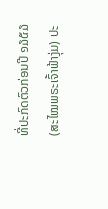ທີ່ປະກົດຕົວກ່ອນປີ ໑໓໕໓ (ສະໄໝພຣະເຈົ້າຟ້າງຸ່ມ) ປະ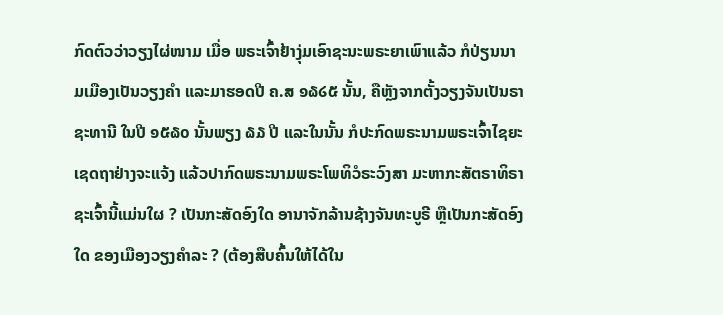ກົດຕົວວ່າວຽງໄຜ່ໜາມ ເມື່ອ ພຣະເຈົ້າຢ້າງຸ່ມເອົາຊະນະພຣະຍາເພົາແລ້ວ ກໍປ່ຽນນາມເມືອງເປັນວຽງຄໍາ ແລະມາຮອດປີ ຄ.ສ ໑໖໒໕ ນັ້ນ, ຄືຫຼັງຈາກຕັ້ງວຽງຈັນເປັນຣາຊະທານີ ໃນປີ ໑໕໖໐ ນັ້ນພຽງ ໖໓ ປີ ແລະໃນນັ້ນ ກໍປະກົດພຣະນາມພຣະເຈົ້າໄຊຍະເຊດຖາຢ່າງຈະແຈ້ງ ແລ້ວປາກົດພຣະນາມພຣະໂພທິວໍຣະວົງສາ ມະຫາກະສັຕຣາທິຣາຊະເຈົ້ານີ້ແມ່ນໃຜ ? ເປັນກະສັດອົງໃດ ອານາຈັກລ້ານຊ້າງຈັນທະບູຣີ ຫຼືເປັນກະສັດອົງໃດ ຂອງເມືອງວຽງຄໍາລະ ? (ຕ້ອງສືບຄົ້ນໃຫ້ໄດ້ໃນ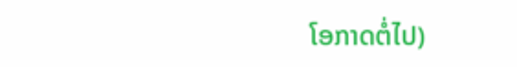ໂອກາດຕໍ່ໄປ)